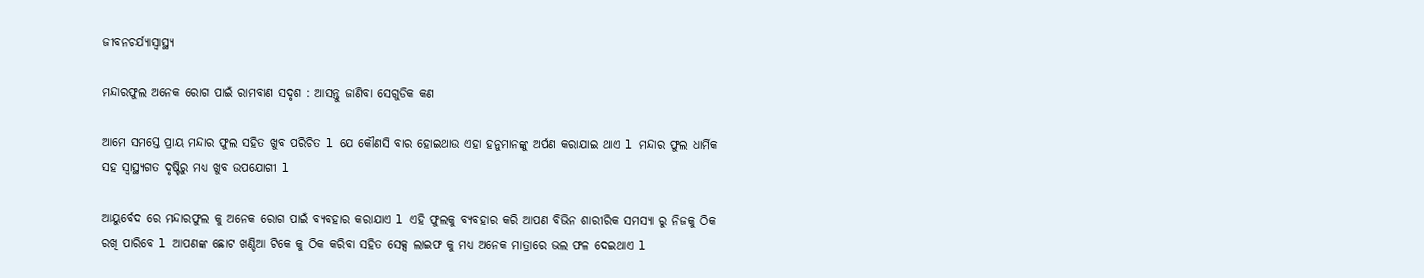ଜୀବନଚର୍ଯ୍ୟାସ୍ୱାସ୍ଥ୍ୟ

ମନ୍ଦାରଫୁଲ ଅନେକ ରୋଗ ପାଇଁ ରାମବାଣ ସଦୃଶ : ଆସନ୍ତୁ ଜାଣିବା ସେଗୁଡିକ କଣ

ଆମେ ସମସ୍ତେ ପ୍ରାୟ ମନ୍ଦାର ଫୁଲ ସହିତ ଖୁବ ପରିଚିତ l ଯେ କୌଣସି ବାର ହୋଇଥାଉ ଏହା ହନୁମାନଙ୍କୁ ଅର୍ପଣ କରାଯାଇ ଥାଏ l ମନ୍ଦାର ଫୁଲ ଧାର୍ମିକ ସହ ସ୍ୱାସ୍ଥ୍ୟଗତ ଦୃଷ୍ଟିରୁ ମଧ୍ୟ ଖୁବ ଉପଯୋଗୀ l

ଆୟୁର୍ବେଦ ରେ ମନ୍ଦାରଫୁଲ କୁ ଅନେକ ରୋଗ ପାଇଁ ବ୍ୟବହାର କରାଯାଏ l ଏହି ଫୁଲକୁ ବ୍ୟବହାର କରି ଆପଣ ବିଭିନ ଶାରୀରିକ ସମସ୍ୟା ରୁ ନିଜକୁ ଠିକ ରଖି ପାରିବେ l ଆପଣଙ୍କ ଛୋଟ ଖଣ୍ଡିଆ ଟିକେ କୁ ଠିକ କରିବା ସହିତ ସେକ୍ସ ଲାଇଫ କୁ ମଧ୍ୟ ଅନେକ ମାତ୍ରାରେ ଭଲ ଫଳ ଦେଇଥାଏ l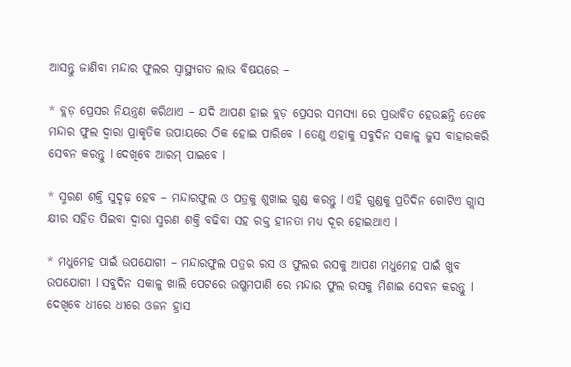ଆସନ୍ତୁ ଜାଣିବା ମନ୍ଦାର ଫୁଲର ସ୍ୱାସ୍ଥ୍ୟଗତ ଲାଭ ବିଷୟରେ –

* ବ୍ଲଡ଼ ପ୍ରେସର ନିୟନ୍ତ୍ରଣ କରିଥାଏ – ଯଦି ଆପଣ ହାଇ ବ୍ଲଡ଼ ପ୍ରେସର ସମସ୍ୟା ରେ ପ୍ରଭାବିତ ହେଉଛନ୍ତି ତେବେ ମନ୍ଦାର ଫୁଲ ଦ୍ୱାରା ପ୍ରାକୃତିକ ଉପାୟରେ ଠିକ ହୋଇ ପାରିବେ l ତେଣୁ ଏହାକୁ ସବୁଦିନ ସକାଳୁ ଜୁସ ବାହାରକରି ସେବନ କରନ୍ତୁ l ଦେଖିବେ ଆରମ୍ ପାଇବେ l

* ସ୍ମରଣ ଶକ୍ତି ସୁଦୃଢ଼ ହେବ – ମନ୍ଦାରଫୁଲ ଓ ପତ୍ରକୁ ଶୁଖାଇ ଗୁଣ୍ଡ କରନ୍ତୁ l ଏହି ଗୁଣ୍ଡକୁ ପ୍ରତିଦିନ ଗୋଟିଏ ଗ୍ଲାସ କ୍ଷୀର ସହିତ ପିଇବା ଦ୍ୱାରା ସ୍ମରଣ ଶକ୍ତି ବଢିବା ସହ ରକ୍ତ ହୀନତା ମଧ୍ୟ ଦୂର ହୋଇଥାଏ l

* ମଧୁମେହ ପାଇଁ ଉପଯୋଗୀ – ମନ୍ଦାରଫୁଲ ପତ୍ରର ରସ ଓ ଫୁଲର ରସକୁ ଆପଣ ମଧୁମେହ ପାଇଁ ଖୁବ ଉପଯୋଗୀ l ସବୁଦିନ ସକାଳୁ ଖାଲି ପେଟରେ ଉଷୁମପାଣି ରେ ମନ୍ଦାର ଫୁଲ ରସକୁ ମିଶାଇ ସେବନ କରନ୍ତୁ l ଦେଖିବେ ଧୀରେ ଧୀରେ ଓଜନ ହ୍ରାସ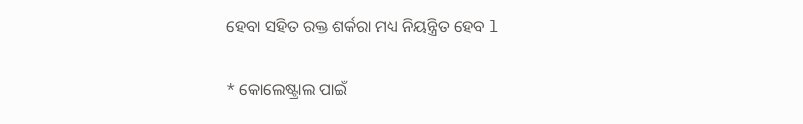ହେବା ସହିତ ରକ୍ତ ଶର୍କରା ମଧ୍ୟ ନିୟନ୍ତ୍ରିତ ହେବ l

* କୋଲେଷ୍ଟ୍ରାଲ ପାଇଁ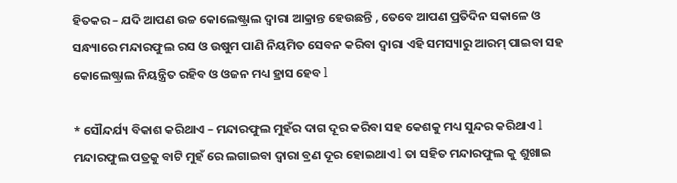ହିତକର – ଯଦି ଆପଣ ଉଚ୍ଚ କୋଲେଷ୍ଟ୍ରାଲ ଦ୍ୱାରା ଆକ୍ରାନ୍ତ ହେଉଛନ୍ତି , ତେବେ ଆପଣ ପ୍ରତିଦିନ ସକାଳେ ଓ ସନ୍ଧ୍ୟାରେ ମନ୍ଦାରଫୁଲ ରସ ଓ ଉଷୁମ ପାଣି ନିୟମିତ ସେବନ କରିବା ଦ୍ୱାରା ଏହି ସମସ୍ୟାରୁ ଆରମ୍ ପାଇବା ସହ କୋଲେଷ୍ଟ୍ରାଲ ନିୟନ୍ତ୍ରିତ ରହିବ ଓ ଓଜନ ମଧ୍ୟ ହ୍ରାସ ହେବ l

* ସୌନ୍ଦର୍ଯ୍ୟ ବିକାଶ କରିଥାଏ – ମନ୍ଦାରଫୁଲ ମୁହଁର ଦାଗ ଦୂର କରିବା ସହ କେଶକୁ ମଧ୍ୟ ସୁନ୍ଦର କରିଥାଏ l ମନ୍ଦାରଫୁଲ ପତ୍ରକୁ ବାଟି ମୁହଁ ରେ ଲଗାଇବା ଦ୍ୱାରା ବ୍ରଣ ଦୂର ହୋଇଥାଏ l ତା ସହିତ ମନ୍ଦାରଫୁଲ କୁ ଶୁଖାଇ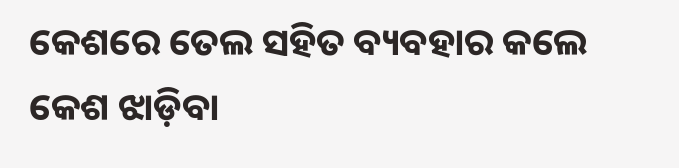କେଶରେ ତେଲ ସହିତ ବ୍ୟବହାର କଲେ କେଶ ଝାଡ଼ିବା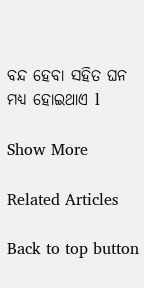ବନ୍ଦ ହେବା ସହିତ ଘନ ମଧ୍ୟ ହୋଇଥାଏ l

Show More

Related Articles

Back to top button